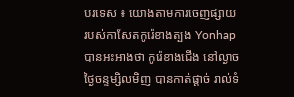បរទេស ៖ យោងតាមការចេញផ្សាយ របស់កាសែតកូរ៉េខាងត្បង Yonhap បានអះអាងថា កូរ៉េខាងជើង នៅល្ងាចថ្ងៃចន្ទម្សិលមិញ បានកាត់ផ្តាច់ រាល់ទំ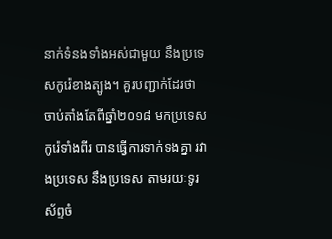នាក់ទំនងទាំងអស់ជាមួយ នឹងប្រទេសកូរ៉េខាងត្បូង។ គួរបញ្ជាក់ដែរថា ចាប់តាំងតែពីឆ្នាំ២០១៨ មកប្រទេសកូរ៉េទាំងពីរ បានធ្វើការទាក់ទងគ្នា រវាងប្រទេស នឹងប្រទេស តាមរយៈទូរស័ព្ទចំ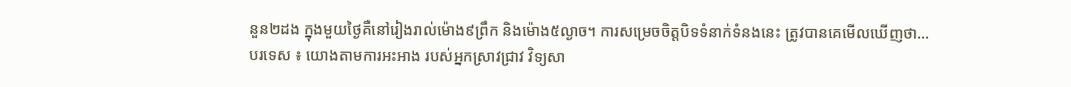នួន២ដង ក្នុងមួយថ្ងៃគឺនៅរៀងរាល់ម៉ោង៩ព្រឹក និងម៉ោង៥ល្ងាច។ ការសម្រេចចិត្តបិទទំនាក់ទំនងនេះ ត្រូវបានគេមើលឃើញថា...
បរទេស ៖ យោងតាមការអះអាង របស់អ្នកស្រាវជ្រាវ វិទ្យសា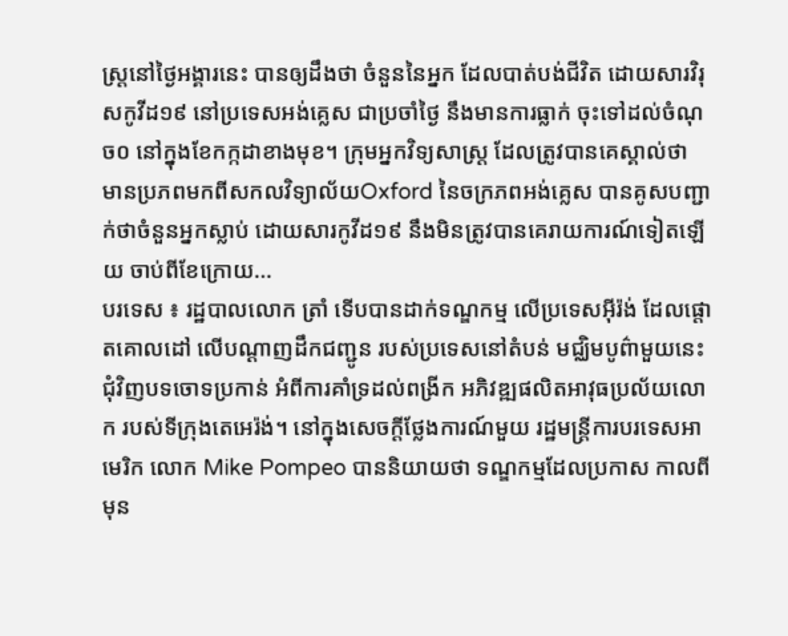ស្ត្រនៅថ្ងៃអង្គារនេះ បានឲ្យដឹងថា ចំនួននៃអ្នក ដែលបាត់បង់ជីវិត ដោយសារវិរុសកូវីដ១៩ នៅប្រទេសអង់គ្លេស ជាប្រចាំថ្ងៃ នឹងមានការធ្លាក់ ចុះទៅដល់ចំណុច០ នៅក្នុងខែកក្កដាខាងមុខ។ ក្រុមអ្នកវិទ្យសាស្ត្រ ដែលត្រូវបានគេស្គាល់ថា មានប្រភពមកពីសកលវិទ្យាល័យOxford នៃចក្រភពអង់គ្លេស បានគូសបញ្ជាក់ថាចំនួនអ្នកស្លាប់ ដោយសារកូវីដ១៩ នឹងមិនត្រូវបានគេរាយការណ៍ទៀតឡើយ ចាប់ពីខែក្រោយ...
បរទេស ៖ រដ្ឋបាលលោក ត្រាំ ទើបបានដាក់ទណ្ឌកម្ម លើប្រទេសអ៊ីរ៉ង់ ដែលផ្តោតគោលដៅ លើបណ្ដាញដឹកជញ្ជូន របស់ប្រទេសនៅតំបន់ មជ្ឈិមបូព៌ាមួយនេះ ជុំវិញបទចោទប្រកាន់ អំពីការគាំទ្រដល់ពង្រីក អភិវឌ្ឍផលិតអាវុធប្រល័យលោក របស់ទីក្រុងតេអេរ៉ង់។ នៅក្នុងសេចក្តីថ្លែងការណ៍មួយ រដ្ឋមន្ត្រីការបរទេសអាមេរិក លោក Mike Pompeo បាននិយាយថា ទណ្ឌកម្មដែលប្រកាស កាលពីមុន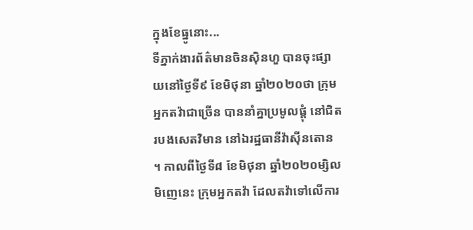ក្នុងខែធ្នូនោះ...
ទីភ្នាក់ងារព័ត៌មានចិនស៊ិនហួ បានចុះផ្សាយនៅថ្ងៃទី៩ ខែមិថុនា ឆ្នាំ២០២០ថា ក្រុមអ្នកតវ៉ាជាច្រើន បាននាំគ្នាប្រមូលផ្តុំ នៅជិតរបងសេតវិមាន នៅឯរដ្ឋធានីវ៉ាស៊ីនតោន ។ កាលពីថ្ងៃទី៨ ខែមិថុនា ឆ្នាំ២០២០ម្សិលមិញេនេះ ក្រុមអ្នកតវ៉ា ដែលតវ៉ាទៅលើការ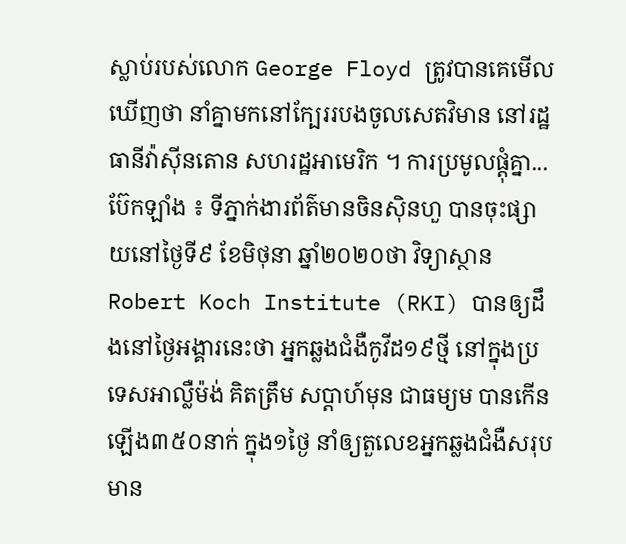ស្លាប់របស់លោក George Floyd ត្រូវបានគេមើលឃើញថា នាំគ្នាមកនៅក្បែររបងចូលសេតវិមាន នៅរដ្ឋធានីវ៉ាស៊ីនតោន សហរដ្ឋអាមេរិក ។ ការប្រមូលផ្តុំគ្នា...
ប៊ែកឡាំង ៖ ទីភ្នាក់ងារព័ត៌មានចិនស៊ិនហួ បានចុះផ្សាយនៅថ្ងៃទី៩ ខែមិថុនា ឆ្នាំ២០២០ថា វិទ្យាស្ថាន Robert Koch Institute (RKI) បានឲ្យដឹងនៅថ្ងៃអង្គារនេះថា អ្នកឆ្លងជំងឺកូវីដ១៩ថ្មី នៅក្នុងប្រទេសអាល្លឺម៉ង់ គិតត្រឹម សប្តាហ៍មុន ជាធម្យម បានកើនឡើង៣៥០នាក់ ក្នុង១ថ្ងៃ នាំឲ្យតួលេខអ្នកឆ្លងជំងឺសរុបមាន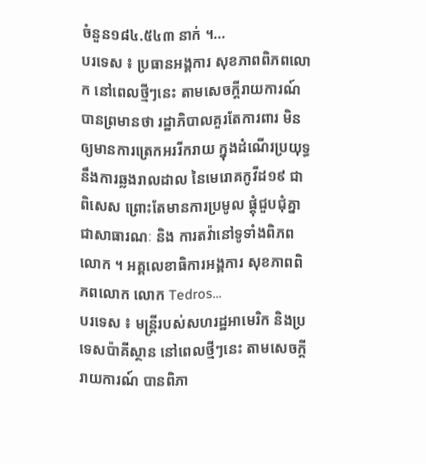ចំនួន១៨៤.៥៤៣ នាក់ ។...
បរទេស ៖ ប្រធានអង្គការ សុខភាពពិភពលោក នៅពេលថ្មីៗនេះ តាមសេចក្តីរាយការណ៍ បានព្រមានថា រដ្ឋាភិបាលគួរតែការពារ មិនឲ្យមានការត្រេកអររីករាយ ក្នុងដំណើរប្រយុទ្ធ នឹងការឆ្លងរាលដាល នៃមេរោគកូវីដ១៩ ជាពិសេស ព្រោះតែមានការប្រមូល ផ្តុំជួបជុំគ្នាជាសាធារណៈ និង ការតវ៉ានៅទូទាំងពិភពលោក ។ អគ្គលេខាធិការអង្គការ សុខភាពពិភពលោក លោក Tedros...
បរទេស ៖ មន្ត្រីរបស់សហរដ្ឋអាមេរិក និងប្រទេសប៉ាគីស្ថាន នៅពេលថ្មីៗនេះ តាមសេចក្តីរាយការណ៍ បានពិភា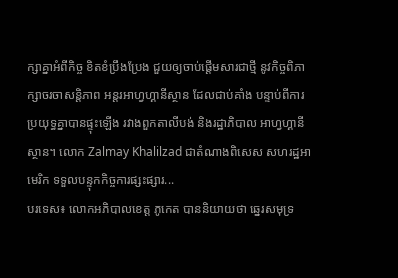ក្សាគ្នាអំពីកិច្ច ខិតខំប្រឹងប្រែង ជួយឲ្យចាប់ផ្តើមសារជាថ្មី នូវកិច្ចពិភាក្សាចរចាសន្តិភាព អន្តរអាហ្វហ្គានីស្ថាន ដែលជាប់គាំង បន្ទាប់ពីការប្រយុទ្ធគ្នាបានផ្ទុះឡើង រវាងពួកតាលីបង់ និងរដ្ឋាភិបាល អាហ្វហ្គានីស្ថាន។ លោក Zalmay Khalilzad ជាតំណាងពិសេស សហរដ្ឋអាមេរិក ទទួលបន្ទុកកិច្ចការផ្សះផ្សារ...
បរទេស៖ លោកអភិបាលខេត្ត ភូកេត បាននិយាយថា ឆ្នេរសមុទ្រ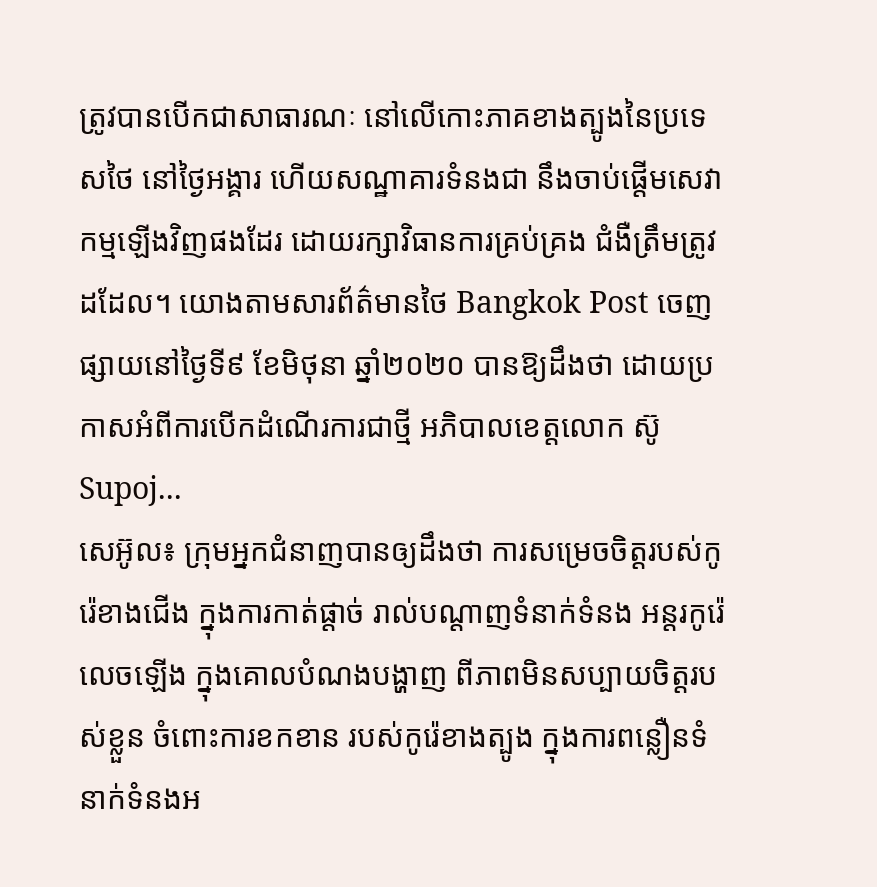ត្រូវបានបើកជាសាធារណៈ នៅលើកោះភាគខាងត្បូងនៃប្រទេសថៃ នៅថ្ងៃអង្គារ ហើយសណ្ឋាគារទំនងជា នឹងចាប់ផ្តើមសេវាកម្មឡើងវិញផងដែរ ដោយរក្សាវិធានការគ្រប់គ្រង ជំងឺត្រឹមត្រូវដដែល។ យោងតាមសារព័ត៌មានថៃ Bangkok Post ចេញផ្សាយនៅថ្ងៃទី៩ ខែមិថុនា ឆ្នាំ២០២០ បានឱ្យដឹងថា ដោយប្រកាសអំពីការបើកដំណើរការជាថ្មី អភិបាលខេត្តលោក ស៊ូSupoj...
សេអ៊ូល៖ ក្រុមអ្នកជំនាញបានឲ្យដឹងថា ការសម្រេចចិត្តរបស់កូរ៉េខាងជើង ក្នុងការកាត់ផ្តាច់ រាល់បណ្តាញទំនាក់ទំនង អន្តរកូរ៉េលេចឡើង ក្នុងគោលបំណងបង្ហាញ ពីភាពមិនសប្បាយចិត្តរបស់ខ្លួន ចំពោះការខកខាន របស់កូរ៉េខាងត្បូង ក្នុងការពន្លឿនទំនាក់ទំនងអ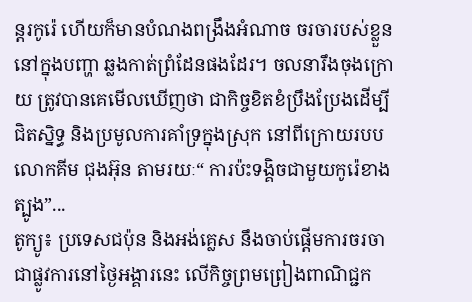ន្តរកូរ៉េ ហើយក៏មានបំណងពង្រឹងអំណាច ចរចារបស់ខ្លួននៅក្នុងបញ្ហា ឆ្លងកាត់ព្រំដែនផងដែរ។ ចលនារឹងចុងក្រោយ ត្រូវបានគេមើលឃើញថា ជាកិច្ចខិតខំប្រឹងប្រែងដើម្បីជិតស្និទ្ធ និងប្រមូលការគាំទ្រក្នុងស្រុក នៅពីក្រោយរបបលោកគីម ជុងអ៊ុន តាមរយៈ“ ការប៉ះទង្គិចជាមួយកូរ៉េខាងត្បូង”...
តូក្យូ៖ ប្រទេសជប៉ុន និងអង់គ្លេស នឹងចាប់ផ្តើមការចរចា ជាផ្លូវការនៅថ្ងៃអង្គារនេះ លើកិច្ចព្រមព្រៀងពាណិជ្ជក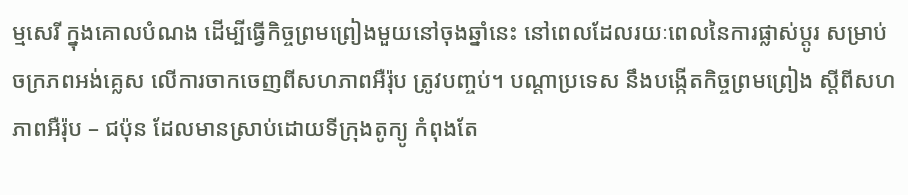ម្មសេរី ក្នុងគោលបំណង ដើម្បីធ្វើកិច្ចព្រមព្រៀងមួយនៅចុងឆ្នាំនេះ នៅពេលដែលរយៈពេលនៃការផ្លាស់ប្តូរ សម្រាប់ចក្រភពអង់គ្លេស លើការចាកចេញពីសហភាពអឺរ៉ុប ត្រូវបញ្ចប់។ បណ្តាប្រទេស នឹងបង្កើតកិច្ចព្រមព្រៀង ស្តីពីសហភាពអឺរ៉ុប – ជប៉ុន ដែលមានស្រាប់ដោយទីក្រុងតូក្យូ កំពុងតែ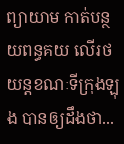ព្យាយាម កាត់បន្ថយពន្ធគយ លើរថយន្តខណៈទីក្រុងឡុង បានឲ្យដឹងថា...